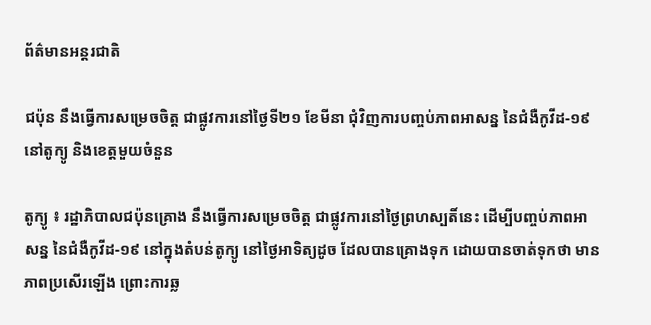ព័ត៌មានអន្តរជាតិ

ជប៉ុន នឹងធ្វើការសម្រេចចិត្ត ជាផ្លូវការនៅថ្ងៃទី២១ ខែមីនា ជុំវិញការបញ្ចប់ភាពអាសន្ន នៃជំងឺកូវីដ-១៩ នៅតូក្យូ និងខេត្ដមួយចំនួន

តូក្យូ ៖ រដ្ឋាភិបាលជប៉ុនគ្រោង នឹងធ្វើការសម្រេចចិត្ត ជាផ្លូវការនៅថ្ងៃព្រហស្បតិ៍នេះ ដើម្បីបញ្ចប់ភាពអាសន្ន នៃជំងឺកូវីដ-១៩ នៅក្នុងតំបន់តូក្យូ នៅថ្ងៃអាទិត្យដូច ដែលបានគ្រោងទុក ដោយបានចាត់ទុកថា មានភាពប្រសើរឡើង ព្រោះការឆ្ល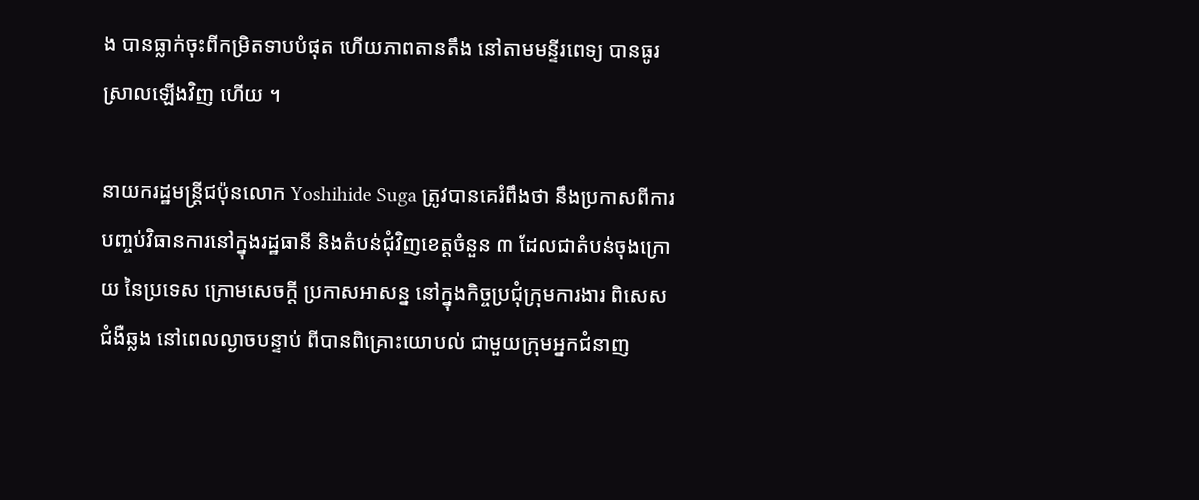ង បានធ្លាក់ចុះពីកម្រិតទាបបំផុត ហើយភាពតានតឹង នៅតាមមន្ទីរពេទ្យ បានធូរស្រាលឡើងវិញ ហើយ ។

នាយករដ្ឋមន្រ្តីជប៉ុនលោក Yoshihide Suga ត្រូវបានគេរំពឹងថា នឹងប្រកាសពីការបញ្ចប់វិធានការនៅក្នុងរដ្ឋធានី និងតំបន់ជុំវិញខេត្តចំនួន ៣ ដែលជាតំបន់ចុងក្រោយ នៃប្រទេស ក្រោមសេចក្តី ប្រកាសអាសន្ន នៅក្នុងកិច្ចប្រជុំក្រុមការងារ ពិសេសជំងឺឆ្លង នៅពេលល្ងាចបន្ទាប់ ពីបានពិគ្រោះយោបល់ ជាមួយក្រុមអ្នកជំនាញ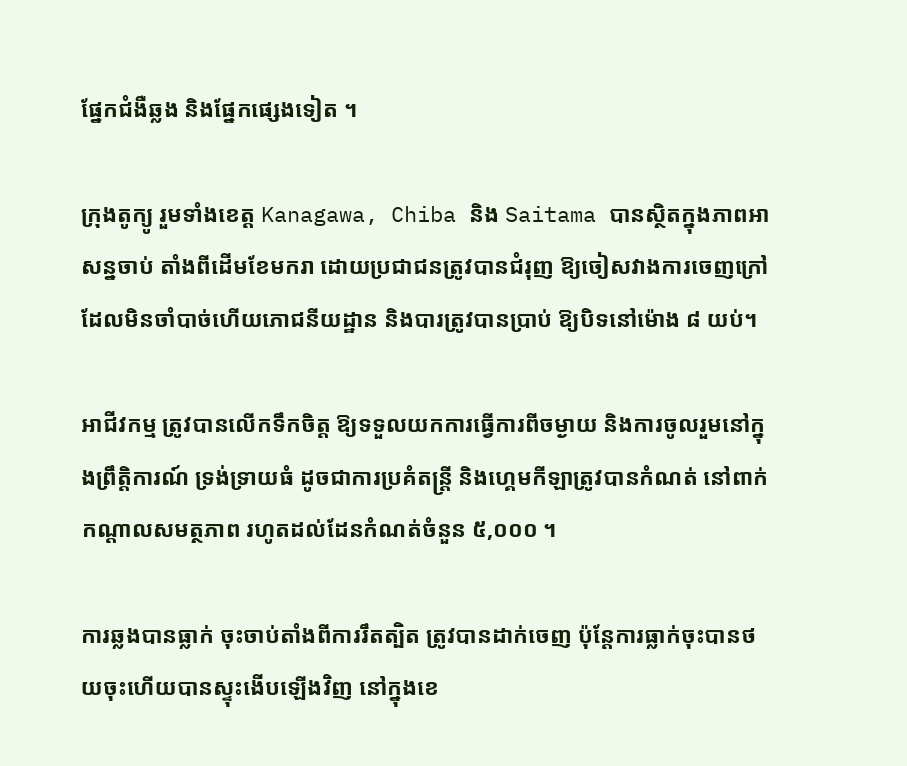ផ្នែកជំងឺឆ្លង និងផ្នែកផ្សេងទៀត ។

ក្រុងតូក្យូ រួមទាំងខេត្ដ Kanagawa, Chiba និង Saitama បានស្ថិតក្នុងភាពអាសន្នចាប់ តាំងពីដើមខែមករា ដោយប្រជាជនត្រូវបានជំរុញ ឱ្យចៀសវាងការចេញក្រៅ ដែលមិនចាំបាច់ហើយភោជនីយដ្ឋាន និងបារត្រូវបានប្រាប់ ឱ្យបិទនៅម៉ោង ៨ យប់។

អាជីវកម្ម ត្រូវបានលើកទឹកចិត្ត ឱ្យទទួលយកការធ្វើការពីចម្ងាយ និងការចូលរួមនៅក្នុងព្រឹត្តិការណ៍ ទ្រង់ទ្រាយធំ ដូចជាការប្រគំតន្ត្រី និងហ្គេមកីឡាត្រូវបានកំណត់ នៅពាក់កណ្តាលសមត្ថភាព រហូតដល់ដែនកំណត់ចំនួន ៥,០០០ ។

ការឆ្លងបានធ្លាក់ ចុះចាប់តាំងពីការរឹតត្បិត ត្រូវបានដាក់ចេញ ប៉ុន្តែការធ្លាក់ចុះបានថយចុះហើយបានស្ទុះងើបឡើងវិញ នៅក្នុងខេ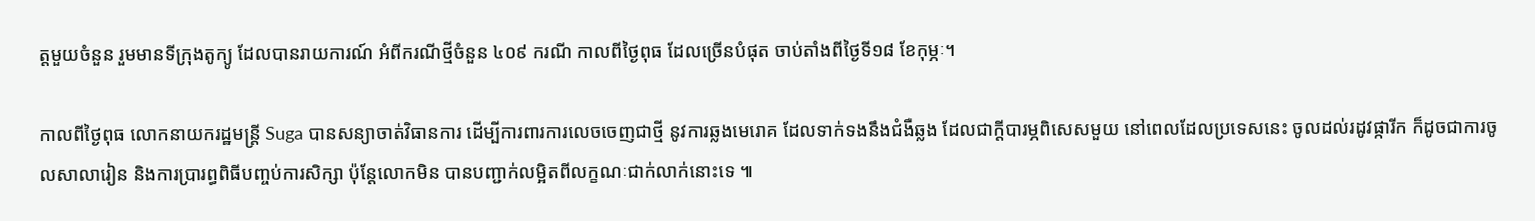ត្តមួយចំនួន រួមមានទីក្រុងតូក្យូ ដែលបានរាយការណ៍ អំពីករណីថ្មីចំនួន ៤០៩ ករណី កាលពីថ្ងៃពុធ ដែលច្រើនបំផុត ចាប់តាំងពីថ្ងៃទី១៨ ខែកុម្ភៈ។

កាលពីថ្ងៃពុធ លោកនាយករដ្ឋមន្រ្តី Suga បានសន្យាចាត់វិធានការ ដើម្បីការពារការលេចចេញជាថ្មី នូវការឆ្លងមេរោគ ដែលទាក់ទងនឹងជំងឺឆ្លង ដែលជាក្តីបារម្ភពិសេសមួយ នៅពេលដែលប្រទេសនេះ ចូលដល់រដូវផ្ការីក ក៏ដូចជាការចូលសាលារៀន និងការប្រារព្ធពិធីបញ្ចប់ការសិក្សា ប៉ុន្តែលោកមិន បានបញ្ជាក់លម្អិតពីលក្ខណៈជាក់លាក់នោះទេ ៕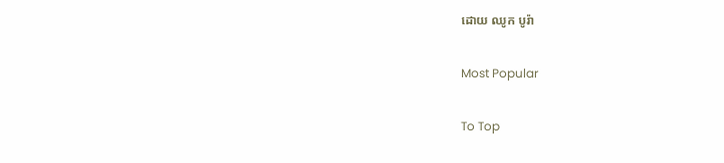ដោយ ឈូក បូរ៉ា

Most Popular

To Top